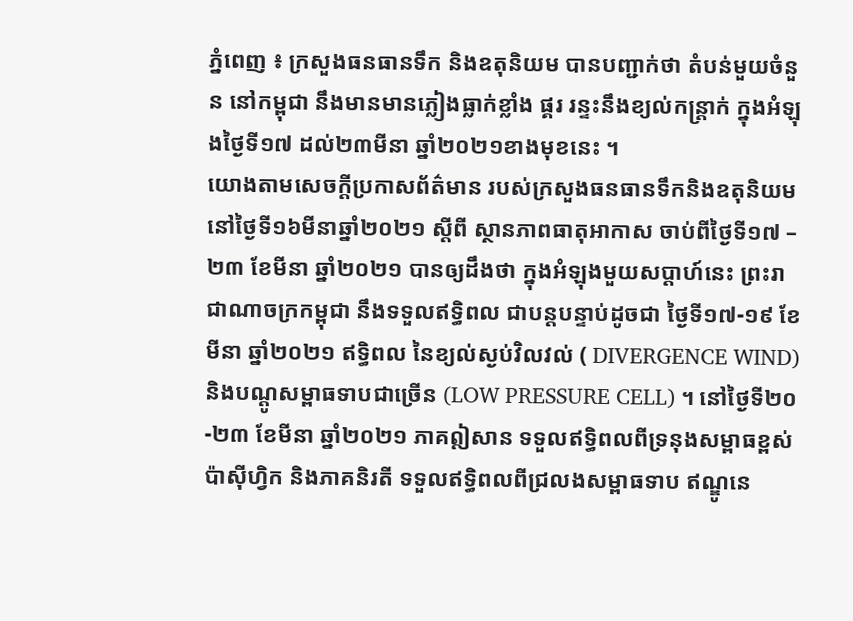ភ្នំពេញ ៖ ក្រសួងធនធានទឹក និងឧតុនិយម បានបញ្ជាក់ថា តំបន់មួយចំនួន នៅកម្ពុជា នឹងមានមានភ្លៀងធ្លាក់ខ្លាំង ផ្គរ រន្ទះនឹងខ្យល់កន្ត្រាក់ ក្នុងអំឡុងថ្ងៃទី១៧ ដល់២៣មីនា ឆ្នាំ២០២១ខាងមុខនេះ ។
យោងតាមសេចក្តីប្រកាសព័ត៌មាន របស់ក្រសួងធនធានទឹកនិងឧតុនិយម នៅថ្ងៃទី១៦មីនាឆ្នាំ២០២១ ស្តីពី ស្ថានភាពធាតុអាកាស ចាប់ពីថ្ងៃទី១៧ – ២៣ ខែមីនា ឆ្នាំ២០២១ បានឲ្យដឹងថា ក្នុងអំឡុងមួយសប្តាហ៍នេះ ព្រះរាជាណាចក្រកម្ពុជា នឹងទទួលឥទ្ធិពល ជាបន្តបន្ទាប់ដូចជា ថ្ងៃទី១៧-១៩ ខែមីនា ឆ្នាំ២០២១ ឥទ្ធិពល នៃខ្យល់ស្ងប់វិលវល់ ( DIVERGENCE WIND) និងបណ្តូសម្ពាធទាបជាច្រើន (LOW PRESSURE CELL) ។ នៅថ្ងៃទី២០-២៣ ខែមីនា ឆ្នាំ២០២១ ភាគឦសាន ទទួលឥទ្ធិពលពីទ្រនុងសម្ពាធខ្ពស់ប៉ាស៊ីហ្វិក និងភាគនិរតី ទទួលឥទ្ធិពលពីជ្រលងសម្ពាធទាប ឥណ្ឌូនេ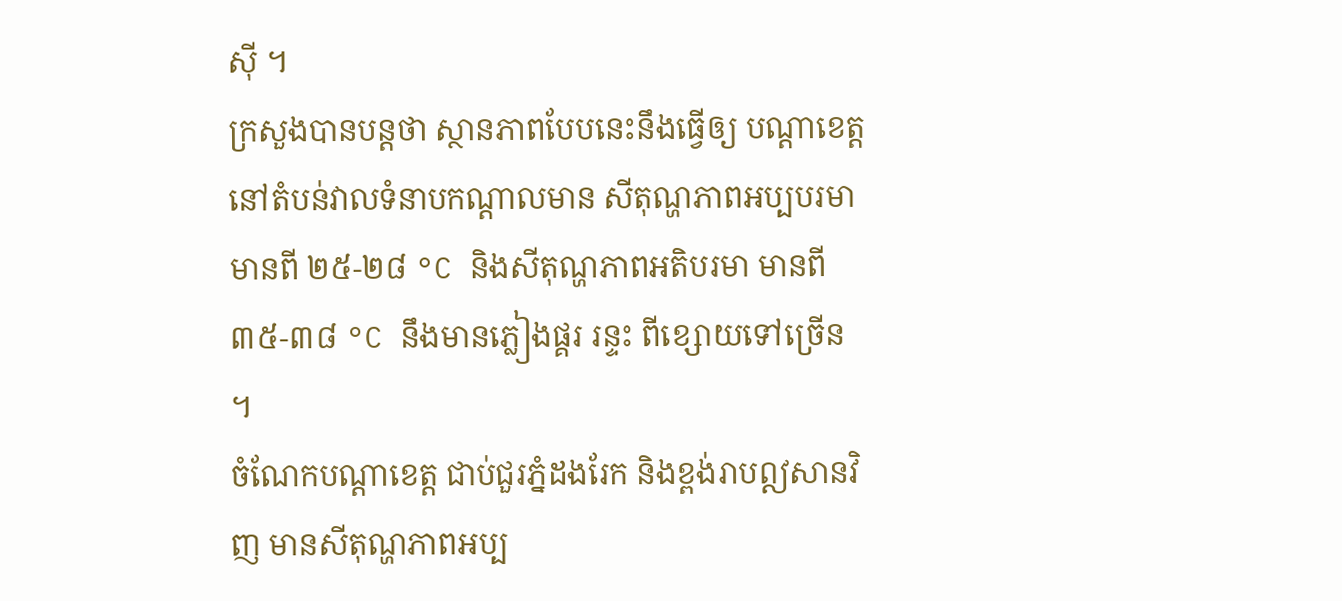ស៊ី ។
ក្រសួងបានបន្តថា ស្ថានភាពបែបនេះនឹងធ្វើឲ្យ បណ្តាខេត្តនៅតំបន់វាលទំនាបកណ្តាលមាន សីតុណ្ហភាពអប្បបរមា មានពី ២៥-២៨ °C និងសីតុណ្ហភាពអតិបរមា មានពី ៣៥-៣៨ °C នឹងមានភ្លៀងផ្គរ រន្ទះ ពីខ្សោយទៅច្រើន ។
ចំណែកបណ្តាខេត្ត ជាប់ជួរភ្នំដងរែក និងខ្ពង់រាបឦសានវិញ មានសីតុណ្ហភាពអប្ប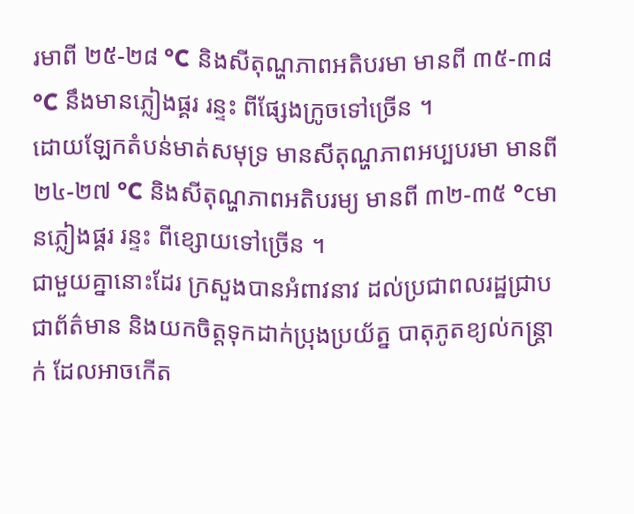រមាពី ២៥-២៨ °C និងសីតុណ្ហភាពអតិបរមា មានពី ៣៥-៣៨ °C នឹងមានភ្លៀងផ្គរ រន្ទះ ពីផ្សែងក្រូចទៅច្រើន ។
ដោយឡែកតំបន់មាត់សមុទ្រ មានសីតុណ្ហភាពអប្បបរមា មានពី ២៤-២៧ °C និងសីតុណ្ហភាពអតិបរម្យ មានពី ៣២-៣៥ °cមានភ្លៀងផ្គរ រន្ទះ ពីខ្សោយទៅច្រើន ។
ជាមួយគ្នានោះដែរ ក្រសួងបានអំពាវនាវ ដល់ប្រជាពលរដ្ឋជ្រាបជាព័ត៌មាន និងយកចិត្តទុកដាក់ប្រុងប្រយ័ត្ន បាតុភូតខ្យល់កន្ត្រាក់ ដែលអាចកើត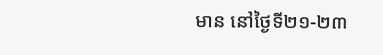មាន នៅថ្ងៃទី២១-២៣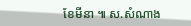ខែមីនា ៕ ស.សំណាង